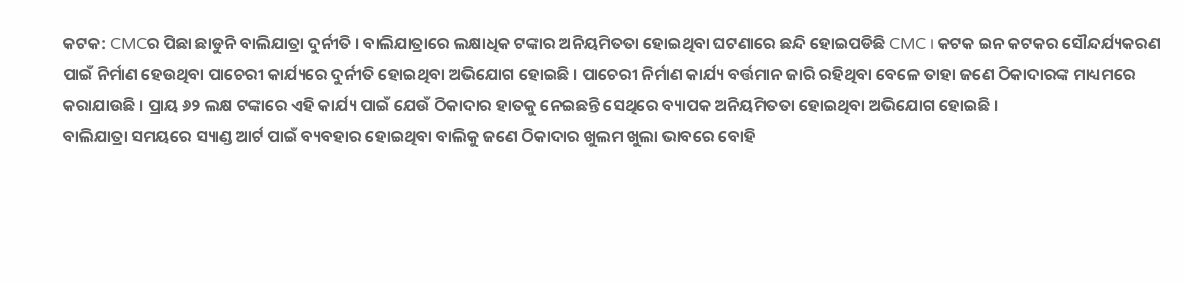କଟକ: CMCର ପିଛା ଛାଡୁନି ବାଲିଯାତ୍ରା ଦୁର୍ନୀତି । ବାଲିଯାତ୍ରାରେ ଲକ୍ଷାଧିକ ଟଙ୍କାର ଅନିୟମିତତା ହୋଇଥିବା ଘଟଣାରେ ଛନ୍ଦି ହୋଇପଡିଛି CMC । କଟକ ଇନ କଟକର ସୌନ୍ଦର୍ଯ୍ୟକରଣ ପାଇଁ ନିର୍ମାଣ ହେଉଥିବା ପାଚେରୀ କାର୍ଯ୍ୟରେ ଦୁର୍ନୀତି ହୋଇଥିବା ଅଭିଯୋଗ ହୋଇଛି । ପାଚେରୀ ନିର୍ମାଣ କାର୍ଯ୍ୟ ବର୍ତ୍ତମାନ ଜାରି ରହିଥିବା ବେଳେ ତାହା ଜଣେ ଠିକାଦାରଙ୍କ ମାଧ୍ୟମରେ କରାଯାଉଛି । ପ୍ରାୟ ୬୨ ଲକ୍ଷ ଟଙ୍କାରେ ଏହି କାର୍ଯ୍ୟ ପାଇଁ ଯେଉଁ ଠିକାଦାର ହାତକୁ ନେଇଛନ୍ତି ସେଥିରେ ବ୍ୟାପକ ଅନିୟମିତତା ହୋଇଥିବା ଅଭିଯୋଗ ହୋଇଛି ।
ବାଲିଯାତ୍ରା ସମୟରେ ସ୍ୟାଣ୍ଡ ଆର୍ଟ ପାଇଁ ବ୍ୟବହାର ହୋଇଥିବା ବାଲିକୁ ଜଣେ ଠିକାଦାର ଖୁଲମ ଖୁଲା ଭାବରେ ବୋହି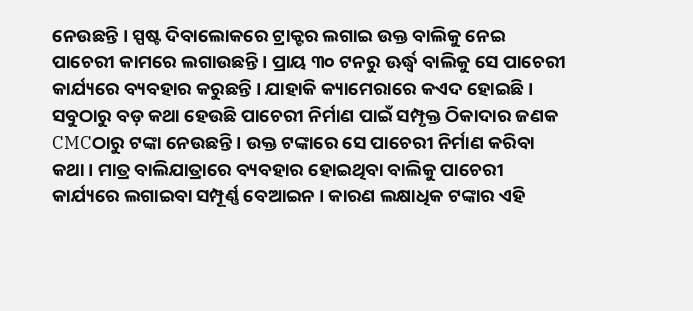ନେଉଛନ୍ତି । ସ୍ପଷ୍ଟ ଦିବାଲୋକରେ ଟ୍ରାକ୍ଟର ଲଗାଇ ଉକ୍ତ ବାଲିକୁ ନେଇ ପାଚେରୀ କାମରେ ଲଗାଉଛନ୍ତି । ପ୍ରାୟ ୩୦ ଟନରୁ ଊର୍ଦ୍ଧ୍ବ ବାଲିକୁ ସେ ପାଚେରୀ କାର୍ଯ୍ୟରେ ବ୍ୟବହାର କରୁଛନ୍ତି । ଯାହାକି କ୍ୟାମେରାରେ କଏଦ ହୋଇଛି ।
ସବୁଠାରୁ ବଡ଼ କଥା ହେଉଛି ପାଚେରୀ ନିର୍ମାଣ ପାଇଁ ସମ୍ପୃକ୍ତ ଠିକାଦାର ଜଣକ CMCଠାରୁ ଟଙ୍କା ନେଉଛନ୍ତି । ଉକ୍ତ ଟଙ୍କାରେ ସେ ପାଚେରୀ ନିର୍ମାଣ କରିବା କଥା । ମାତ୍ର ବାଲିଯାତ୍ରାରେ ବ୍ୟବହାର ହୋଇଥିବା ବାଲିକୁ ପାଚେରୀ କାର୍ଯ୍ୟରେ ଲଗାଇବା ସମ୍ପୂର୍ଣ୍ଣ ବେଆଇନ । କାରଣ ଲକ୍ଷାଧିକ ଟଙ୍କାର ଏହି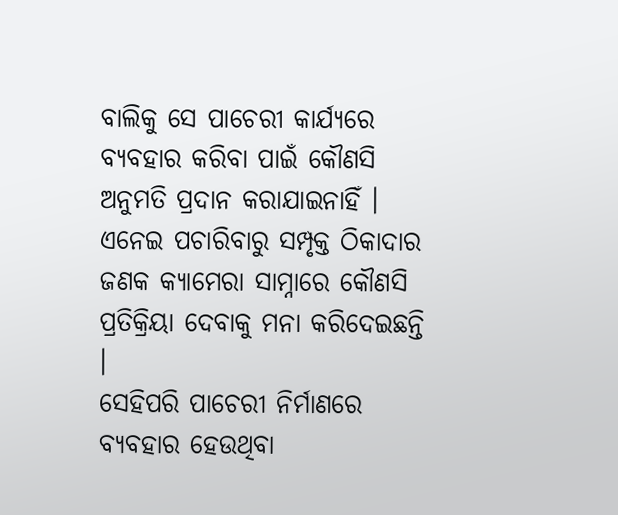ବାଲିକୁ ସେ ପାଚେରୀ କାର୍ଯ୍ୟରେ ବ୍ୟବହାର କରିବା ପାଇଁ କୌଣସି ଅନୁମତି ପ୍ରଦାନ କରାଯାଇନାହିଁ । ଏନେଇ ପଚାରିବାରୁ ସମ୍ପୃକ୍ତ ଠିକାଦାର ଜଣକ କ୍ୟାମେରା ସାମ୍ନାରେ କୌଣସି ପ୍ରତିକ୍ରିୟା ଦେବାକୁ ମନା କରିଦେଇଛନ୍ତି ।
ସେହିପରି ପାଚେରୀ ନିର୍ମାଣରେ ବ୍ୟବହାର ହେଉଥିବା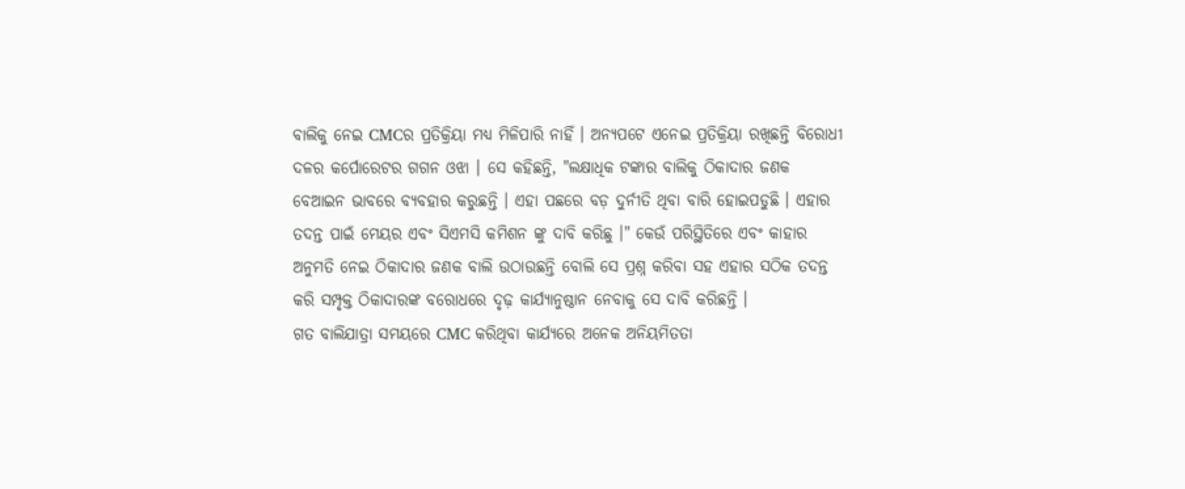ବାଲିକୁ ନେଇ CMCର ପ୍ରତିକ୍ରିୟା ମଧ୍ୟ ମିଳିପାରି ନାହିଁ । ଅନ୍ୟପଟେ ଏନେଇ ପ୍ରତିକ୍ରିୟା ରଖିଛନ୍ତି ବିରୋଧୀ ଦଳର କର୍ପୋରେଟର ଗଗନ ଓଝା । ସେ କହିଛନ୍ତି, "ଲକ୍ଷାଧିକ ଟଙ୍କାର ବାଲିକୁ ଠିକାଦାର ଜଣକ ବେଆଇନ ଭାବରେ ବ୍ୟବହାର କରୁଛନ୍ତି । ଏହା ପଛରେ ବଡ଼ ଦୁର୍ନୀତି ଥିବା ବାରି ହୋଇପଡୁଛି । ଏହାର ତଦନ୍ତ ପାଇଁ ମେୟର ଏବଂ ସିଏମସି କମିଶନ ଙ୍କୁ ଦାବି କରିଛୁ ।" କେଉଁ ପରିସ୍ଥିତିରେ ଏବଂ କାହାର ଅନୁମତି ନେଇ ଠିକାଦାର ଜଣକ ବାଲି ଉଠାଉଛନ୍ତି ବୋଲି ସେ ପ୍ରଶ୍ନ କରିବା ସହ ଏହାର ସଠିକ ତଦନ୍ତ କରି ସମ୍ପୃକ୍ତ ଠିକାଦାରଙ୍କ ବରୋଧରେ ଦୃଢ଼ କାର୍ଯ୍ୟାନୁଷ୍ଠାନ ନେବାକୁ ସେ ଦାବି କରିଛନ୍ତି ।
ଗତ ବାଲିଯାତ୍ରା ସମୟରେ CMC କରିଥିବା କାର୍ଯ୍ୟରେ ଅନେକ ଅନିୟମିତତା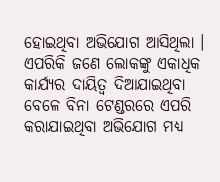ହୋଇଥିବା ଅଭିଯୋଗ ଆସିଥିଲା । ଏପରିକି ଜଣେ ଲୋକଙ୍କୁ ଏକାଧିକ କାର୍ଯ୍ୟର ଦାୟିତ୍ୱ ଦିଆଯାଇଥିବା ବେଳେ ବିନା ଟେଣ୍ଡରରେ ଏପରି କରାଯାଇଥିବା ଅଭିଯୋଗ ମଧ୍ୟ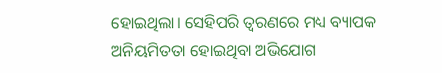ହୋଇଥିଲା। ସେହିପରି ତ୍ୱରଣରେ ମଧ୍ୟ ବ୍ୟାପକ ଅନିୟମିତତା ହୋଇଥିବା ଅଭିଯୋଗ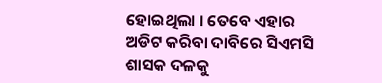ହୋଇଥିଲା । ତେବେ ଏହାର ଅଡିଟ କରିବା ଦାବିରେ ସିଏମସି ଶାସକ ଦଳକୁ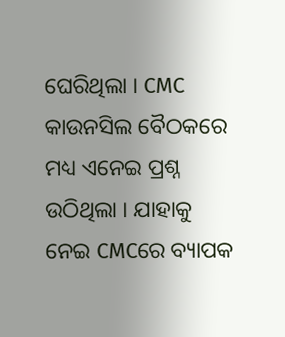ଘେରିଥିଲା । CMC କାଉନସିଲ ବୈଠକରେ ମଧ୍ୟ ଏନେଇ ପ୍ରଶ୍ନ ଉଠିଥିଲା । ଯାହାକୁ ନେଇ CMCରେ ବ୍ୟାପକ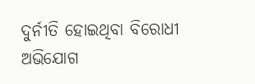ଦୁର୍ନୀତି ହୋଇଥିବା ବିରୋଧୀ ଅଭିଯୋଗ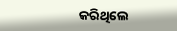କରିଥିଲେ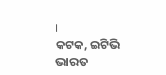।
କଟକ, ଇଟିଭି ଭାରତ